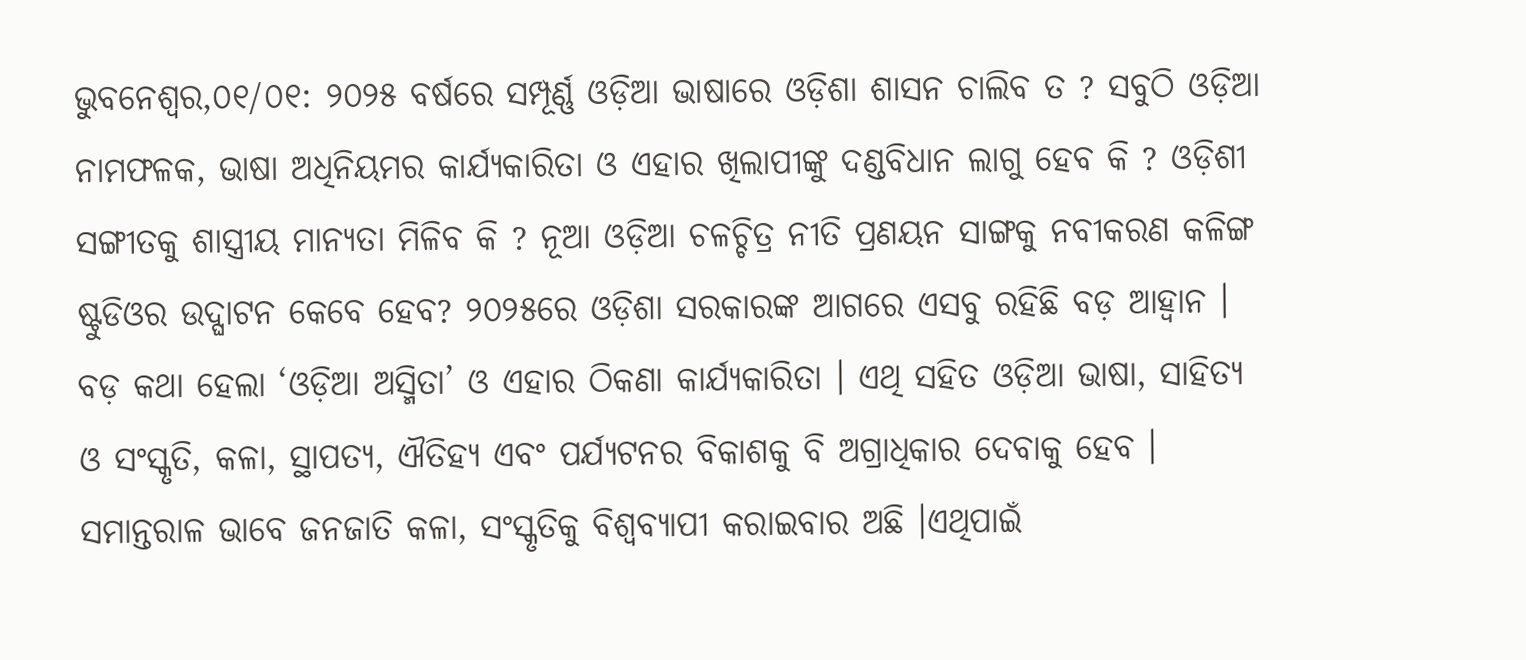ଭୁବନେଶ୍ୱର,୦୧/୦୧: ୨୦୨୫ ବର୍ଷରେ ସମ୍ପୂର୍ଣ୍ଣ ଓଡ଼ିଆ ଭାଷାରେ ଓଡ଼ିଶା ଶାସନ ଚାଲିବ ତ ? ସବୁଠି ଓଡ଼ିଆ ନାମଫଳକ, ଭାଷା ଅଧିନିୟମର କାର୍ଯ୍ୟକାରିତା ଓ ଏହାର ଖିଲାପୀଙ୍କୁ ଦଣ୍ଡବିଧାନ ଲାଗୁ ହେବ କି ? ଓଡ଼ିଶୀ ସଙ୍ଗୀତକୁ ଶାସ୍ତ୍ରୀୟ ମାନ୍ୟତା ମିଳିବ କି ? ନୂଆ ଓଡ଼ିଆ ଚଳଚ୍ଚିତ୍ର ନୀତି ପ୍ରଣୟନ ସାଙ୍ଗକୁ ନବୀକରଣ କଳିଙ୍ଗ ଷ୍ଟୁଡିଓର ଉଦ୍ଘାଟନ କେବେ ହେବ? ୨୦୨୫ରେ ଓଡ଼ିଶା ସରକାରଙ୍କ ଆଗରେ ଏସବୁ ରହିଛି ବଡ଼ ଆହ୍ୱାନ ।
ବଡ଼ କଥା ହେଲା ‘ଓଡ଼ିଆ ଅସ୍ମିତା’ ଓ ଏହାର ଠିକଣା କାର୍ଯ୍ୟକାରିତା । ଏଥି ସହିତ ଓଡ଼ିଆ ଭାଷା, ସାହିତ୍ୟ ଓ ସଂସ୍କୃତି, କଳା, ସ୍ଥାପତ୍ୟ, ଐତିହ୍ୟ ଏବଂ ପର୍ଯ୍ୟଟନର ବିକାଶକୁ ବି ଅଗ୍ରାଧିକାର ଦେବାକୁ ହେବ । ସମାନ୍ତରାଳ ଭାବେ ଜନଜାତି କଳା, ସଂସ୍କୃତିକୁ ବିଶ୍ୱବ୍ୟାପୀ କରାଇବାର ଅଛି ।ଏଥିପାଇଁ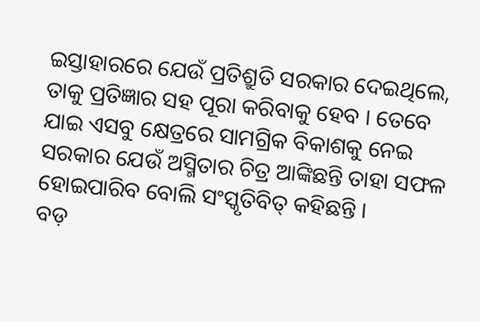ଇସ୍ତାହାରରେ ଯେଉଁ ପ୍ରତିଶ୍ରୁତି ସରକାର ଦେଇଥିଲେ, ତାକୁ ପ୍ରତିଜ୍ଞାର ସହ ପୂରା କରିବାକୁ ହେବ । ତେବେ ଯାଇ ଏସବୁ କ୍ଷେତ୍ରରେ ସାମଗ୍ରିକ ବିକାଶକୁ ନେଇ ସରକାର ଯେଉଁ ଅସ୍ମିତାର ଚିତ୍ର ଆଙ୍କିଛନ୍ତି ତାହା ସଫଳ ହୋଇପାରିବ ବୋଲି ସଂସ୍କୃତିବିତ୍ କହିଛନ୍ତି ।
ବଡ଼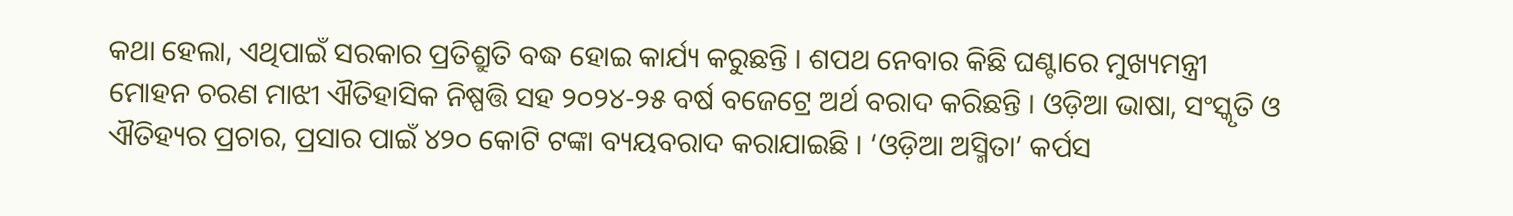କଥା ହେଲା, ଏଥିପାଇଁ ସରକାର ପ୍ରତିଶ୍ରୁତି ବଦ୍ଧ ହୋଇ କାର୍ଯ୍ୟ କରୁଛନ୍ତି । ଶପଥ ନେବାର କିଛି ଘଣ୍ଟାରେ ମୁଖ୍ୟମନ୍ତ୍ରୀ ମୋହନ ଚରଣ ମାଝୀ ଐତିହାସିକ ନିଷ୍ପତ୍ତି ସହ ୨୦୨୪-୨୫ ବର୍ଷ ବଜେଟ୍ରେ ଅର୍ଥ ବରାଦ କରିଛନ୍ତି । ଓଡ଼ିଆ ଭାଷା, ସଂସ୍କୃତି ଓ ଐତିହ୍ୟର ପ୍ରଚାର, ପ୍ରସାର ପାଇଁ ୪୨୦ କୋଟି ଟଙ୍କା ବ୍ୟୟବରାଦ କରାଯାଇଛି । ‘ଓଡ଼ିଆ ଅସ୍ମିତା’ କର୍ପସ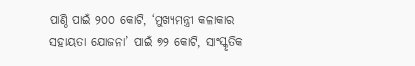ପାଣ୍ଠି ପାଇଁ ୨୦୦ କୋଟି, ‘ମୁଖ୍ୟମନ୍ତ୍ରୀ କଳାକାର ସହାୟତା ଯୋଜନା’ ପାଇଁ ୭୨ କୋଟି, ସାଂସ୍କୃତିକ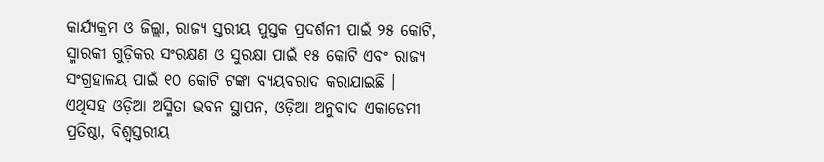କାର୍ଯ୍ୟକ୍ରମ ଓ ଜିଲ୍ଲା, ରାଜ୍ୟ ସ୍ତରୀୟ ପୁସ୍ତକ ପ୍ରଦର୍ଶନୀ ପାଇଁ ୨୫ କୋଟି, ସ୍ମାରକୀ ଗୁଡ଼ିକର ସଂରକ୍ଷଣ ଓ ସୁରକ୍ଷା ପାଇଁ ୧୫ କୋଟି ଏବଂ ରାଜ୍ୟ ସଂଗ୍ରହାଳୟ ପାଇଁ ୧୦ କୋଟି ଟଙ୍କା ବ୍ୟୟବରାଦ କରାଯାଇଛି ।
ଏଥିସହ ଓଡ଼ିଆ ଅସ୍ମିତା ଭବନ ସ୍ଥାପନ, ଓଡ଼ିଆ ଅନୁବାଦ ଏକାଡେମୀ ପ୍ରତିଷ୍ଠା, ବିଶ୍ୱସ୍ତରୀୟ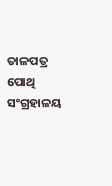ତାଳପତ୍ର ପୋଥି ସଂଗ୍ରହାଳୟ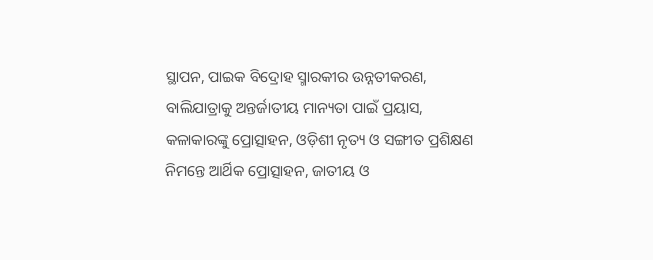ସ୍ଥାପନ, ପାଇକ ବିଦ୍ରୋହ ସ୍ମାରକୀର ଉନ୍ନତୀକରଣ, ବାଲିଯାତ୍ରାକୁ ଅନ୍ତର୍ଜାତୀୟ ମାନ୍ୟତା ପାଇଁ ପ୍ରୟାସ, କଳାକାରଙ୍କୁ ପ୍ରୋତ୍ସାହନ, ଓଡ଼ିଶୀ ନୃତ୍ୟ ଓ ସଙ୍ଗୀତ ପ୍ରଶିକ୍ଷଣ ନିମନ୍ତେ ଆର୍ଥିକ ପ୍ରୋତ୍ସାହନ, ଜାତୀୟ ଓ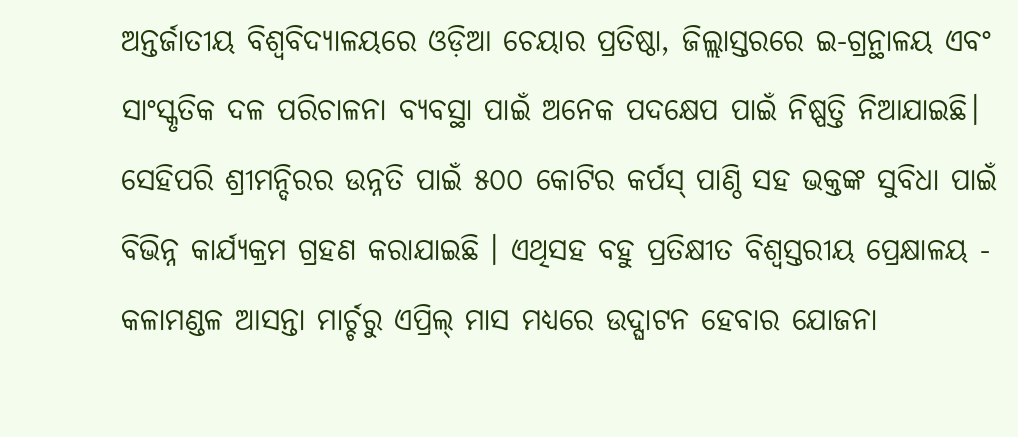ଅନ୍ତର୍ଜାତୀୟ ବିଶ୍ୱବିଦ୍ୟାଳୟରେ ଓଡ଼ିଆ ଚେୟାର ପ୍ରତିଷ୍ଠା, ଜିଲ୍ଲାସ୍ତରରେ ଇ-ଗ୍ରନ୍ଥାଳୟ ଏବଂ ସାଂସ୍କୃତିକ ଦଳ ପରିଚାଳନା ବ୍ୟବସ୍ଥା ପାଇଁ ଅନେକ ପଦକ୍ଷେପ ପାଇଁ ନିଷ୍ପତ୍ତି ନିଆଯାଇଛି। ସେହିପରି ଶ୍ରୀମନ୍ଦିରର ଉନ୍ନତି ପାଇଁ ୫୦୦ କୋଟିର କର୍ପସ୍ ପାଣ୍ଠି ସହ ଭକ୍ତଙ୍କ ସୁବିଧା ପାଇଁ ବିଭିନ୍ନ କାର୍ଯ୍ୟକ୍ରମ ଗ୍ରହଣ କରାଯାଇଛି । ଏଥିସହ ବହୁ ପ୍ରତିକ୍ଷୀତ ବିଶ୍ୱସ୍ତରୀୟ ପ୍ରେକ୍ଷାଳୟ - କଳାମଣ୍ଡଳ ଆସନ୍ତା ମାର୍ଚ୍ଚରୁ ଏପ୍ରିଲ୍ ମାସ ମଧ୍ୟରେ ଉଦ୍ଘାଟନ ହେବାର ଯୋଜନା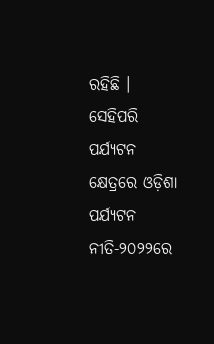ରହିଛି ।
ସେହିପରି ପର୍ଯ୍ୟଟନ କ୍ଷେତ୍ରରେ ଓଡ଼ିଶା ପର୍ଯ୍ୟଟନ ନୀତି-୨୦୨୨ରେ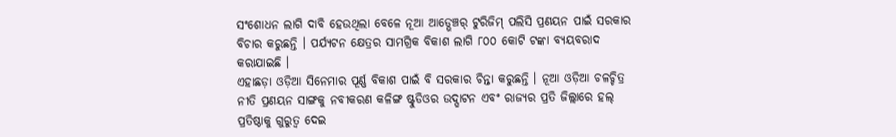ସଂଶୋଧନ ଲାଗି ଦାବି ହେଉଥିଲା ବେଳେ ନୂଆ ଆଡ୍ଭେଞ୍ଚର୍ ଟୁରିଜିମ୍ ପଲିସି ପ୍ରଣୟନ ପାଇଁ ସରକାର ବିଚାର କରୁଛନ୍ତି । ପର୍ଯ୍ୟଟନ କ୍ଷେତ୍ରର ସାମଗ୍ରିକ ବିକାଶ ଲାଗି ୮୦୦ କୋଟି ଟଙ୍କା ବ୍ୟୟବରାଦ କରାଯାଇଛି ।
ଏହାଛଡ଼ା ଓଡ଼ିଆ ସିନେମାର ପୂର୍ଣ୍ଣ ବିକାଶ ପାଇଁ ବି ସରକାର ଚିନ୍ତା କରୁଛନ୍ତି । ନୂଆ ଓଡ଼ିଆ ଚଳଚ୍ଚିତ୍ର ନୀତି ପ୍ରଣୟନ ସାଙ୍ଗକୁ ନବୀକରଣ କଳିଙ୍ଗ ଷ୍ଟୁଡିଓର ଉଦ୍ଘାଟନ ଏବଂ ରାଜ୍ୟର ପ୍ରତି ଜିଲ୍ଲାରେ ହଲ୍ ପ୍ରତିଷ୍ଠାକୁ ଗୁରୁତ୍ୱ ଦେଇ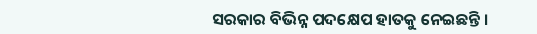ସରକାର ବିଭିନ୍ନ ପଦକ୍ଷେପ ହାତକୁ ନେଇଛନ୍ତି ।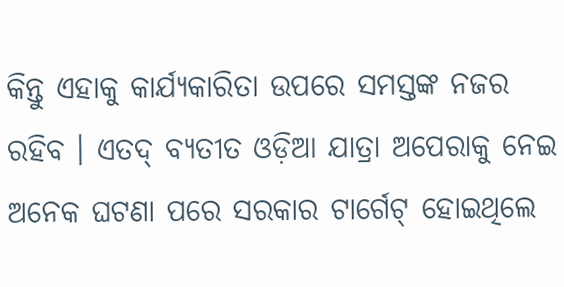କିନ୍ତୁ ଏହାକୁ କାର୍ଯ୍ୟକାରିତା ଉପରେ ସମସ୍ତଙ୍କ ନଜର ରହିବ । ଏତଦ୍ ବ୍ୟତୀତ ଓଡ଼ିଆ ଯାତ୍ରା ଅପେରାକୁ ନେଇ ଅନେକ ଘଟଣା ପରେ ସରକାର ଟାର୍ଗେଟ୍ ହୋଇଥିଲେ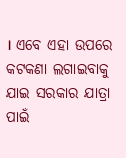। ଏବେ ଏହା ଉପରେ କଟକଣା ଲଗାଇବାକୁ ଯାଇ ସରକାର ଯାତ୍ରା ପାଇଁ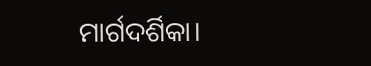ମାର୍ଗଦର୍ଶିକା।